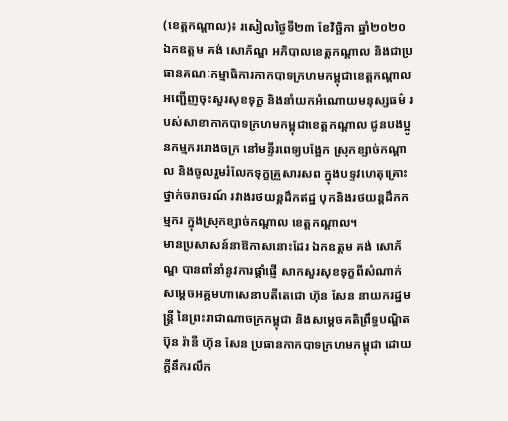(ខេត្តកណ្ដាល)៖ រសៀលថ្ងៃទី២៣ ខែវិច្ឆិកា ឆ្នាំ២០២០ ឯកឧត្តម គង់ សោភ័ណ្ឌ អភិបាលខេត្តកណ្ដាល និងជាប្រធានគណៈកម្មាធិការកាកបាទក្រហមកម្ពុជាខេត្តកណ្ដាល អញ្ជើញចុះសួរសុខទុក្ខ និងនាំយកអំណោយមនុស្សធម៌ របស់សាខាកាកបាទក្រហមកម្ពុជាខេត្តកណ្តាល ជូនបងប្អូនកម្មកររោងចក្រ នៅមន្ទីរពេទ្យបង្អែក ស្រុកខ្សាច់កណ្ដាល និងចូលរួមរំលែកទុក្ខគ្រួសារសព ក្នុងបទ្ទវហេតុគ្រោះថ្នាក់ចរាចរណ៍ រវាងរថយន្តដឹកឥដ្ឋ បុកនិងរថយន្តដឹកកម្មករ ក្នុងស្រុកខ្សាច់កណ្ដាល ខេត្តកណ្ដាល។
មានប្រសាសន៍នាឱកាសនោះដែរ ឯកឧត្តម គង់ សោភ័ណ្ឌ បានពាំនាំនូវការផ្ដាំផ្ញើ សាកសួរសុខទុក្ខពីសំណាក់ សម្ដេចអគ្គមហាសេនាបតីតេជោ ហ៊ុន សែន នាយករដ្ឋមន្ត្រី នៃព្រះរាជាណាចក្រកម្ពុជា និងសម្ដេចគតិព្រឹទ្ធបណ្ឌិត ប៊ុន រ៉ានី ហ៊ុន សែន ប្រធានកាកបាទក្រហមកម្ពុជា ដោយក្ដីនឹករលឹក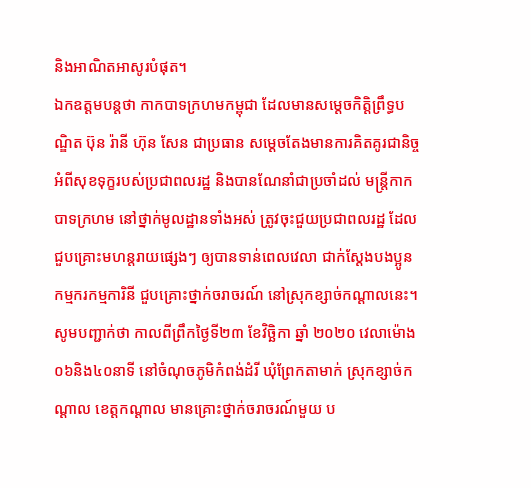និងអាណិតអាសូរបំផុត។
ឯកឧត្តមបន្តថា កាកបាទក្រហមកម្ពុជា ដែលមានសម្តេចកិត្តិព្រឹទ្ធបណ្ឌិត ប៊ុន រ៉ានី ហ៊ុន សែន ជាប្រធាន សម្ដេចតែងមានការគិតគូរជានិច្ច អំពីសុខទុក្ខរបស់ប្រជាពលរដ្ឋ និងបានណែនាំជាប្រចាំដល់ មន្រ្តីកាកបាទក្រហម នៅថ្នាក់មូលដ្ឋានទាំងអស់ ត្រូវចុះជួយប្រជាពលរដ្ឋ ដែលជួបគ្រោះមហន្តរាយផ្សេងៗ ឲ្យបានទាន់ពេលវេលា ជាក់ស្ដែងបងប្អូនកម្មករកម្មការិនី ជួបគ្រោះថ្នាក់ចរាចរណ៍ នៅស្រុកខ្សាច់កណ្ដាលនេះ។
សូមបញ្ជាក់ថា កាលពីព្រឹកថ្ងៃទី២៣ ខែវិច្ឆិកា ឆ្នាំ ២០២០ វេលាម៉ោង ០៦និង៤០នាទី នៅចំណុចភូមិកំពង់ដំរី ឃុំព្រែកតាមាក់ ស្រុកខ្សាច់កណ្ដាល ខេត្តកណ្ដាល មានគ្រោះថ្នាក់ចរាចរណ៍មួយ ប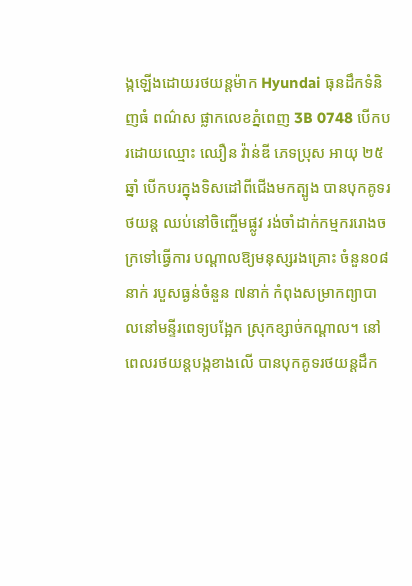ង្កឡើងដោយរថយន្តម៉ាក Hyundai ធុនដឹកទំនិញធំ ពណ៌ស ផ្លាកលេខភ្នំពេញ 3B 0748 បើកបរដោយឈ្មោះ ឈឿន វ៉ាន់ឌី ភេទប្រុស អាយុ ២៥ឆ្នាំ បើកបរក្នុងទិសដៅពីជើងមកត្បូង បានបុកគូទរថយន្ត ឈប់នៅចិញ្ចើមផ្លូវ រង់ចាំដាក់កម្មកររោងចក្រទៅធ្វើការ បណ្ដាលឱ្យមនុស្សរងគ្រោះ ចំនួន០៨នាក់ របួសធ្ងន់ចំនួន ៧នាក់ កំពុងសម្រាកព្យាបាលនៅមន្ទីរពេទ្យបង្អែក ស្រុកខ្សាច់កណ្ដាល។ នៅពេលរថយន្តបង្កខាងលើ បានបុកគូទរថយន្តដឹក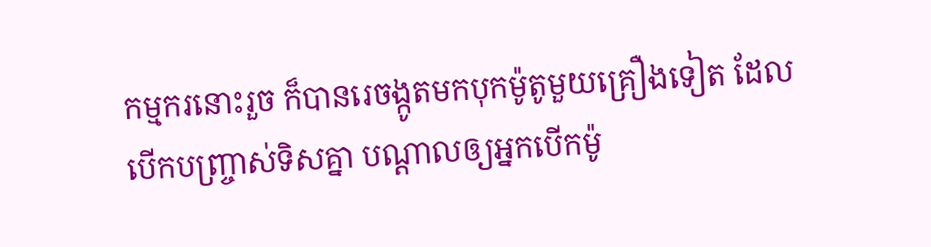កម្មករនោះរួច ក៏បានរេចង្កូតមកបុកម៉ូតូមួយគ្រឿងទៀត ដែលបើកបញ្ច្រាស់ទិសគ្នា បណ្ដាលឲ្យអ្នកបើកម៉ូ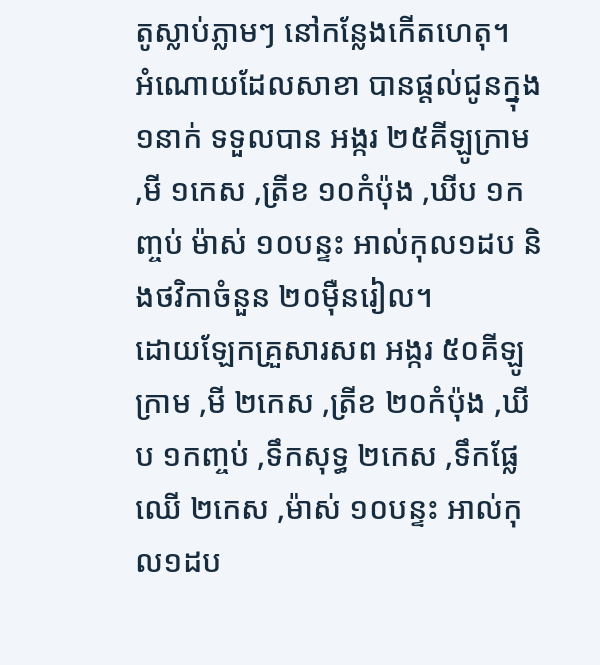តូស្លាប់ភ្លាមៗ នៅកន្លែងកើតហេតុ។
អំណោយដែលសាខា បានផ្តល់ជូនក្នុង ១នាក់ ទទួលបាន អង្ករ ២៥គីឡូក្រាម ,មី ១កេស ,ត្រីខ ១០កំប៉ុង ,ឃីប ១កញ្ចប់ ម៉ាស់ ១០បន្ទះ អាល់កុល១ដប និងថវិកាចំនួន ២០ម៉ឺនរៀល។
ដោយឡែកគ្រួសារសព អង្ករ ៥០គីឡូក្រាម ,មី ២កេស ,ត្រីខ ២០កំប៉ុង ,ឃីប ១កញ្ចប់ ,ទឹកសុទ្ធ ២កេស ,ទឹកផ្លែឈើ ២កេស ,ម៉ាស់ ១០បន្ទះ អាល់កុល១ដប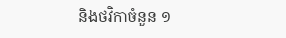និងថវិកាចំនួន ១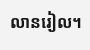លានរៀល។